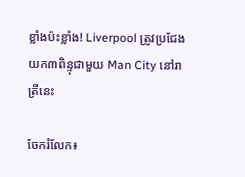ខ្លាំងប៉ះខ្លាំង! Liverpool ត្រូវប្រជែងយក៣ពិន្ទុជាមួយ Man City នៅរាត្រីនេះ

ចែករំលែក៖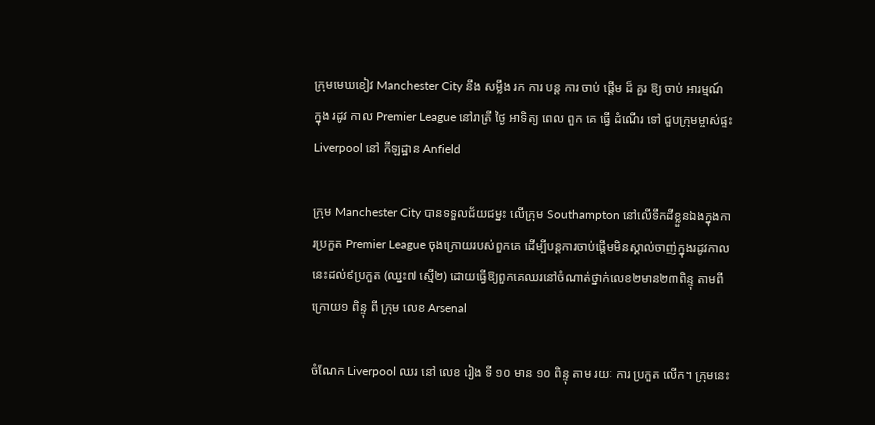ក្រុមមេឃខៀវ Manchester City នឹង សម្លឹង រក ការ បន្ត ការ ចាប់ ផ្តើម ដ៏ គួរ ឱ្យ ចាប់ អារម្មណ៍ ក្នុង រដូវ កាល Premier League នៅរាត្រី ថ្ងៃ អាទិត្យ ពេល ពួក គេ ធ្វើ ដំណើរ ទៅ ជួបក្រុមម្ចាស់ផ្ទះ Liverpool នៅ កីឡដ្ឋាន Anfield

ក្រុម Manchester City បានទទួលជ័យជម្នះ លើក្រុម Southampton នៅលើទឹកដីខ្លួនឯងក្នុងការប្រកួត Premier League ចុងក្រោយរបស់ពួកគេ ដើម្បីបន្តការចាប់ផ្តើមមិនស្គាល់ចាញ់ក្នុងរដូវកាលនេះដល់៩ប្រកួត (ឈ្នះ៧ ស្មើ២) ដោយធ្វើឱ្យពួកគេឈរនៅចំណាត់ថ្នាក់លេខ២មាន២៣ពិន្ទុ តាមពីក្រោយ១ ពិន្ទុ ពី ក្រុម លេខ Arsenal

ចំណែក Liverpool ឈរ នៅ លេខ រៀង ទី ១០ មាន ១០ ពិន្ទុ តាម រយៈ ការ ប្រកួត លើក។ ក្រុមនេះ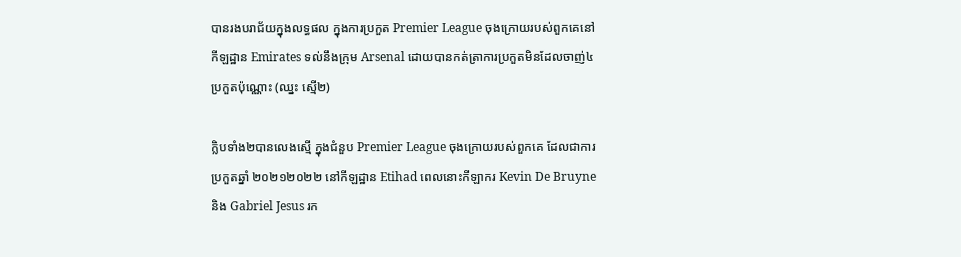បានរងបរាជ័យក្នុងលទ្ធផល ក្នុងការប្រកួត Premier League ចុងក្រោយរបស់ពួកគេនៅកីឡដ្ឋាន Emirates ទល់នឹងក្រុម Arsenal ដោយបានកត់ត្រាការប្រកួតមិនដែលចាញ់៤ប្រកួតប៉ុណ្ណោះ (ឈ្នះ ស្មើ២)

ក្លិបទាំង២បានលេងស្មើ ក្នុងជំនួប Premier League ចុងក្រោយរបស់ពួកគេ ដែលជាការប្រកួតឆ្នាំ ២០២១២០២២ នៅកីឡដ្ឋាន Etihad ពេលនោះកីឡាករ Kevin De Bruyne និង Gabriel Jesus រក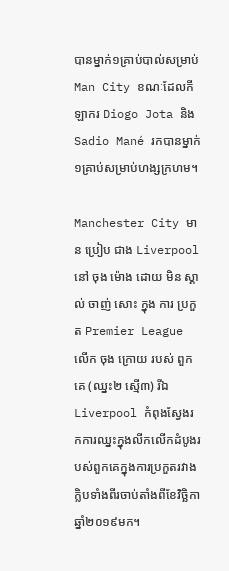បានម្នាក់១គ្រាប់បាល់សម្រាប់ Man City ខណៈដែលកីឡាករ Diogo Jota និង Sadio Mané រកបានម្នាក់១គ្រាប់សម្រាប់ហង្សក្រហម។

Manchester City មាន ប្រៀប ជាង Liverpool នៅ ចុង ម៉ោង ដោយ មិន ស្គាល់ ចាញ់ សោះ ក្នុង ការ ប្រកួត Premier League លើក ចុង ក្រោយ របស់ ពួក គេ (ឈ្នះ២ ស្មើ៣) រីឯ Liverpool កំពុងស្វែងរកការឈ្នះក្នុងលីកលើកដំបូងរបស់ពួកគេក្នុងការប្រកួតរវាងក្លិបទាំងពីរចាប់តាំងពីខែវិច្ឆិកា ឆ្នាំ២០១៩មក។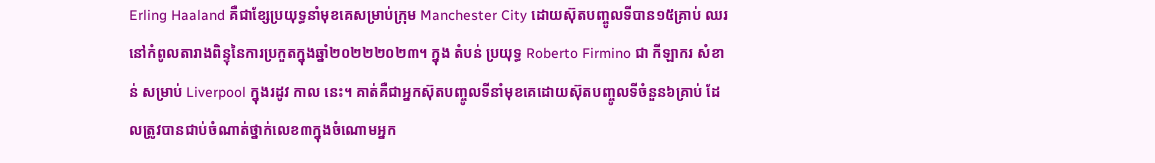Erling Haaland គឺជាខ្សែប្រយុទ្ធនាំមុខគេសម្រាប់ក្រុម Manchester City ដោយស៊ុតបញ្ចូលទីបាន១៥គ្រាប់ ឈរនៅកំពូលតារាងពិន្ទុនៃការប្រកួតក្នុងឆ្នាំ២០២២២០២៣។ ក្នុង តំបន់ ប្រយុទ្ធ Roberto Firmino ជា កីឡាករ សំខាន់ សម្រាប់ Liverpool ក្នុងរដូវ កាល នេះ។ គាត់គឺជាអ្នកស៊ុតបញ្ចូលទីនាំមុខគេដោយស៊ុតបញ្ចូលទីចំនួន៦គ្រាប់ ដែលត្រូវបានជាប់ចំណាត់ថ្នាក់លេខ៣ក្នុងចំណោមអ្នក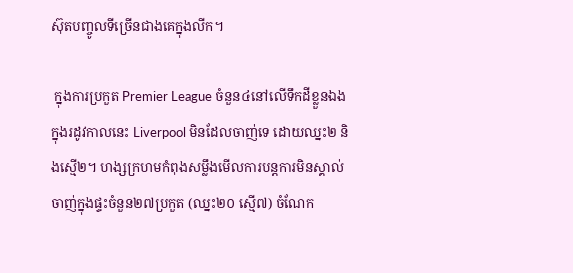ស៊ុតបញ្ចូលទីច្រើនជាងគេក្នុងលីក។

 ក្នុងការប្រកួត Premier League ចំនួន៤នៅលើទឹកដីខ្លួនឯងក្នុងរដូវកាលនេះ Liverpool មិនដែលចាញ់ទេ ដោយឈ្នះ២ និងស្មើ២។ ហង្សក្រហមកំពុងសម្លឹងមើលការបន្តការមិនស្គាល់ចាញ់ក្នុងផ្ទះចំនួន២៧ប្រកួត (ឈ្នះ២០ ស្មើ៧) ចំណែក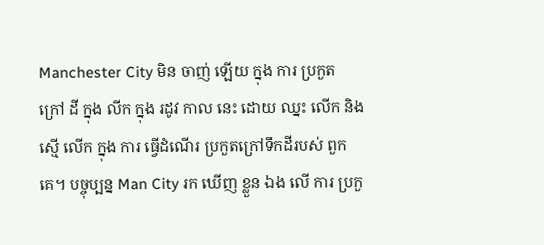Manchester City មិន ចាញ់ ឡើយ ក្នុង ការ ប្រកួត ក្រៅ ដី ក្នុង លីក ក្នុង រដូវ កាល នេះ ដោយ ឈ្នះ លើក និង ស្មើ លើក ក្នុង ការ ធ្វើដំណើរ ប្រកួតក្រៅទឹកដីរបស់ ពួក គេ។ បច្ចុប្បន្ន Man City រក ឃើញ ខ្លួន ឯង លើ ការ ប្រកួ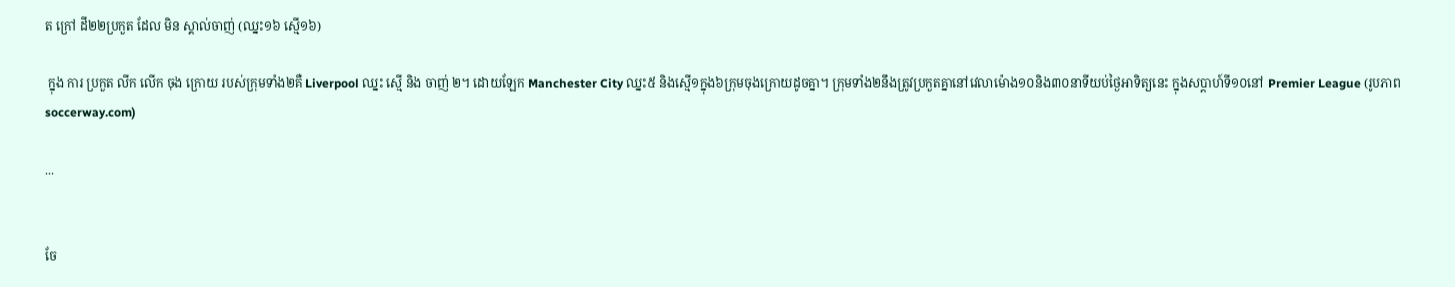ត ក្រៅ ដី២២ប្រកួត ដែល មិន ស្គាល់ចាញ់ (ឈ្នះ១៦ ស្មើ១៦)

 ក្នុង ការ ប្រកួត លីក លើក ចុង ក្រោយ របស់ក្រុមទាំង២គឺ Liverpool ឈ្នះ ស្មើ និង ចាញ់ ២។ ដោយឡែក Manchester City ឈ្នះ៥ និងស្មើ១ក្នុង៦ក្រុមចុងក្រោយដូចគ្នា។ ក្រុមទាំង២នឹងត្រូវប្រកួតគ្នានៅវេលាម៉ោង១០និង៣០នាទីយប់ថ្ងៃអាទិត្យនេះ ក្នុងសប្តាហ៍ទី១០នៅ Premier League (រូបភាព soccerway.com)

...


ចែ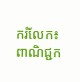ករំលែក៖
ពាណិជ្ជក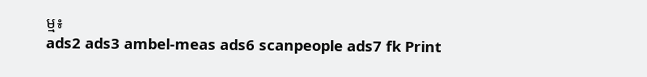ម្ម៖
ads2 ads3 ambel-meas ads6 scanpeople ads7 fk Print